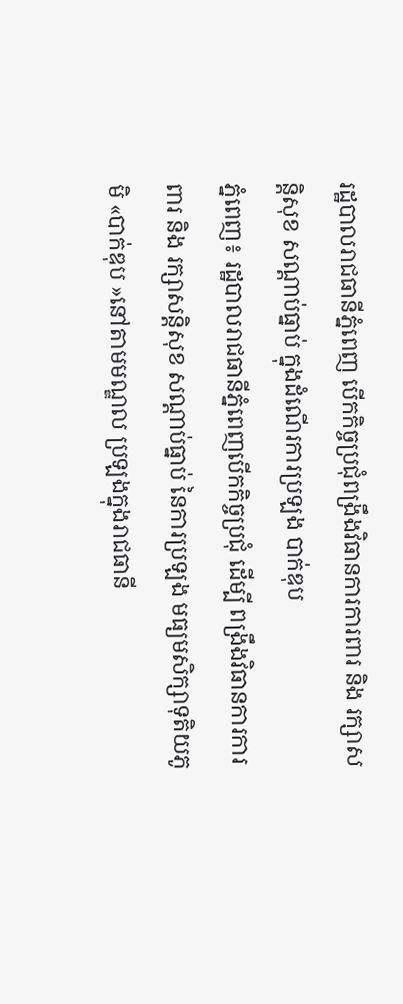រដ្ឋបាលរាជធានីភ្នំពេញ បើកកិច្ចប្រជុំពង្រឹងវិធានការការពារ និង រក្សាសន្តិសុខ សណ្តាប់ធ្នាប់ ក្នុងដំណើរការប្រឡង បាក់ឌុប
ភ្នំពេញ៖ រដ្ឋបាលរាជធានីភ្នំពេញបើកកិច្ចប្រជុំ ដើម្បី ពង្រឹងវិធានការការពារ និង រក្សាសន្តិសុខ សណ្តាប់ធ្នាប់ នៃការប្រឡង មធ្យមសិក្សាទុតិយភូមិ «បាក់ឌុប »នៅតាមមណ្ឌល ប្រឡងក្នុងរាជធានី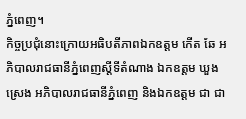ភ្នំពេញ។
កិច្ចប្រជុំនោះក្រោយអធិបតីភាពឯកឧត្ដម កើត ឆែ អភិបាលរាជធានីភ្នំពេញស្តីទីតំណាង ឯកឧត្តម ឃួង ស្រេង អភិបាលរាជធានីភ្នំពេញ និងឯកឧត្តម ជា ជា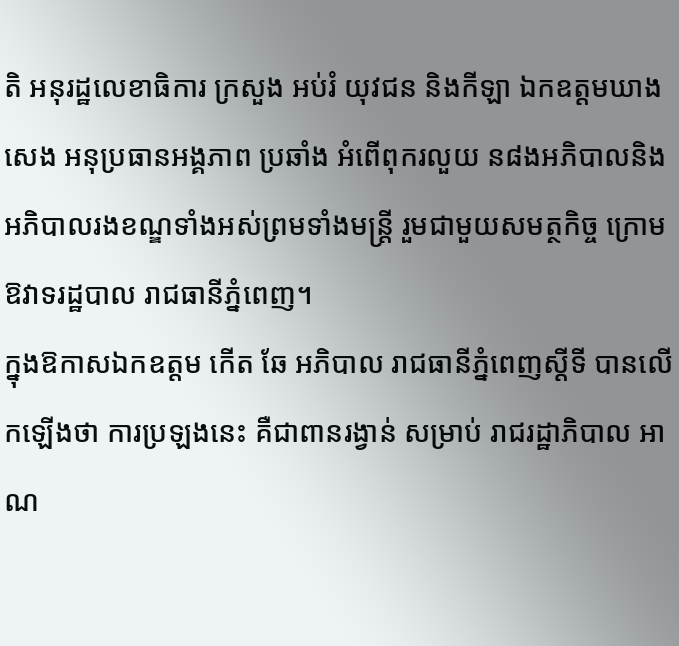តិ អនុរដ្ឋលេខាធិការ ក្រសួង អប់រំ យុវជន និងកីឡា ឯកឧត្ដមឃាង សេង អនុប្រធានអង្គភាព ប្រឆាំង អំពើពុករលួយ ន៨ងអភិបាលនិងអភិបាលរងខណ្ឌទាំងអស់ព្រមទាំងមន្ត្រី រួមជាមួយសមត្ថកិច្ច ក្រោមឱវាទរដ្ឋបាល រាជធានីភ្នំពេញ។
ក្នុងឱកាសឯកឧត្តម កើត ឆែ អភិបាល រាជធានីភ្នំពេញស្តីទី បានលើកឡើងថា ការប្រឡងនេះ គឺជាពានរង្វាន់ សម្រាប់ រាជរដ្ឋាភិបាល អាណ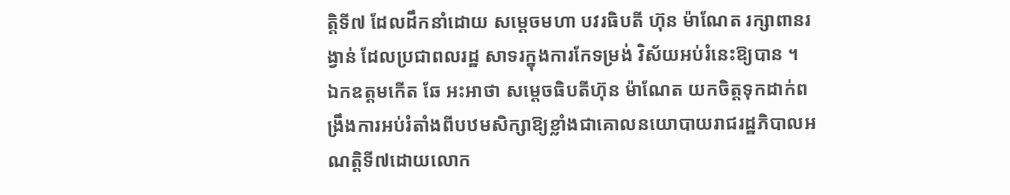ត្តិទី៧ ដែលដឹកនាំដោយ សម្តេចមហា បវរធិបតី ហ៊ុន ម៉ាណែត រក្សាពានរង្វាន់ ដែលប្រជាពលរដ្ឋ សាទរក្នុងការកែទម្រង់ វិស័យអប់រំនេះឱ្យបាន ។
ឯកឧត្ដមកើត ឆែ អះអាថា សម្ដេចធិបតីហ៊ុន ម៉ាណែត យកចិត្តទុកដាក់ពង្រឹងការអប់រំតាំងពីបឋមសិក្សាឱ្យខ្លាំងជាគោលនយោបាយរាជរដ្ឋភិបាលអណត្តិទី៧ដោយលោក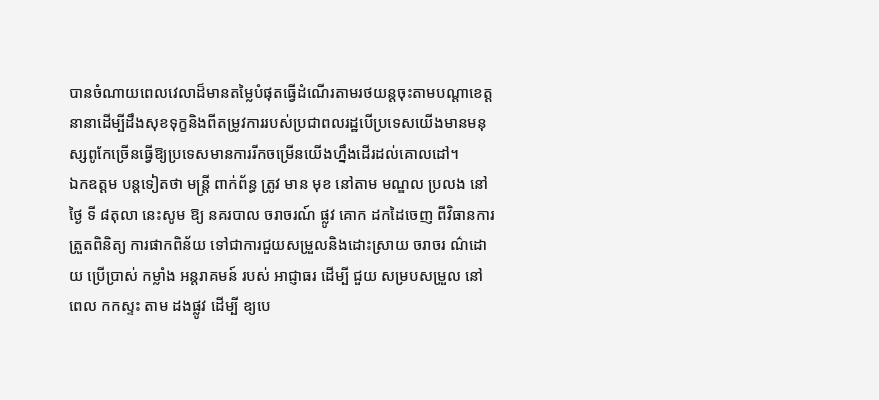បានចំណាយពេលវេលាដ៏មានតម្លៃបំផុតធ្វើដំណើរតាមរថយន្តចុះតាមបណ្ដាខេត្តនានាដើម្បីដឹងសុខទុក្ខនិងពីតម្រូវការរបស់ប្រជាពលរដ្ឋបើប្រទេសយើងមានមនុស្សពូកែច្រើនធ្វើឱ្យប្រទេសមានការរីកចម្រើនយើងហ្នឹងដើរដល់គោលដៅ។
ឯកឧត្តម បន្តទៀតថា មន្ត្រី ពាក់ព័ន្ធ ត្រូវ មាន មុខ នៅតាម មណ្ឌល ប្រលង នៅថ្ងៃ ទី ៨តុលា នេះសូម ឱ្យ នគរបាល ចរាចរណ៍ ផ្លូវ គោក ដកដៃចេញ ពីវិធានការត្រួតពិនិត្យ ការផាកពិន័យ ទៅជាការជួយសម្រួលនិងដោះស្រាយ ចរាចរ ណ៌ដោយ ប្រើប្រាស់ កម្លាំង អន្តរាគមន៍ របស់ អាជ្ញាធរ ដើម្បី ជួយ សម្របសម្រួល នៅពេល កកស្ទះ តាម ដងផ្លូវ ដើម្បី ឧ្យបេ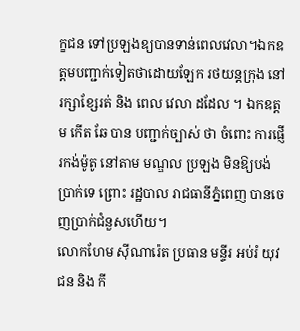ក្ខជន ទៅប្រឡងឧ្យបានទាន់ពេលវេលា។ឯកឧត្ដមបញ្ជាក់ទៀតថាដោយឡែក រថយន្តក្រុង នៅរក្សាខ្សែរត់ និង ពេល វេលា ដដែល ។ ឯកឧត្ដម កើត ឆែ បាន បញ្ជាក់ច្បាស់ ថា ចំពោះ ការផ្ញើរកង់ម៉ូតូ នៅតាម មណ្ឌល ប្រឡង មិនឱ្យបង់ប្រាក់ទេ ព្រោះ រដ្ឋបាល រាជធានីភ្នំពេញ បានចេញប្រាក់ជំនួសហើយ។
លោកហែម ស៊ីណារ៉េត ប្រធាន មន្ទីរ អប់រំ យុវជន និង កី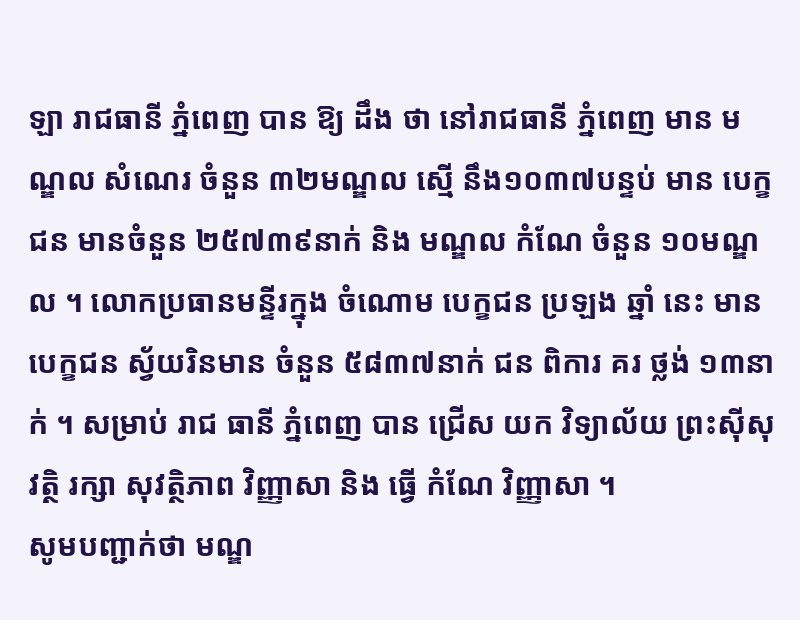ឡា រាជធានី ភ្នំពេញ បាន ឱ្យ ដឹង ថា នៅរាជធានី ភ្នំពេញ មាន មណ្ឌល សំណេរ ចំនួន ៣២មណ្ឌល ស្មើ នឹង១០៣៧បន្ទប់ មាន បេក្ខជន មានចំនួន ២៥៧៣៩នាក់ និង មណ្ឌល កំណែ ចំនួន ១០មណ្ឌល ។ លោកប្រធានមន្ទីរក្នុង ចំណោម បេក្ខជន ប្រឡង ឆ្នាំ នេះ មានបេក្ខជន ស្វ័យរិនមាន ចំនួន ៥៨៣៧នាក់ ជន ពិការ គរ ថ្លង់ ១៣នាក់ ។ សម្រាប់ រាជ ធានី ភ្នំពេញ បាន ជ្រើស យក វិទ្យាល័យ ព្រះស៊ីសុវត្ថិ រក្សា សុវត្ថិភាព វិញ្ញាសា និង ធ្វើ កំណែ វិញ្ញាសា ។
សូមបញ្ជាក់ថា មណ្ឌ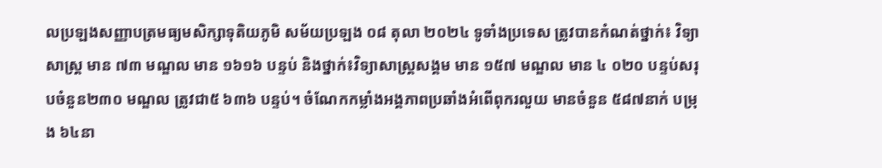លប្រឡងសញ្ញាបត្រមធ្យមសិក្សាទុតិយភូមិ សម័យប្រឡង ០៨ តុលា ២០២៤ ទូទាំងប្រទេស ត្រូវបានកំណត់ថ្នាក់៖ វិទ្យាសាស្ត្រ មាន ៧៣ មណ្ឌល មាន ១៦១៦ បន្ទប់ និងថ្នាក់៖វិទ្យាសាស្ត្រសង្គម មាន ១៥៧ មណ្ឌល មាន ៤ ០២០ បន្ទប់សរុបចំនួន២៣០ មណ្ឌល ត្រូវជា៥ ៦៣៦ បន្ទប់។ ចំណែកកម្លាំងអង្គភាពប្រឆាំងអំពើពុករលួយ មានចំនួន ៥៨៧នាក់ បម្រុង ៦៤នា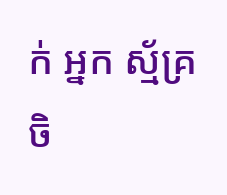ក់ អ្នក ស្ម័គ្រចិ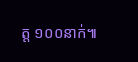ត្ត ១០០នាក់៕